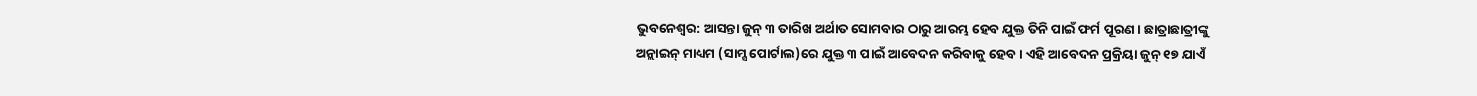ଭୁବନେଶ୍ବର: ଆସନ୍ତା ଜୁନ୍ ୩ ତାରିଖ ଅର୍ଥାତ ସୋମବାର ଠାରୁ ଆରମ୍ଭ ହେବ ଯୁକ୍ତ ତିନି ପାଇଁ ଫର୍ମ ପୂରଣ। ଛାତ୍ରାଛାତ୍ରୀଙ୍କୁ ଅନ୍ଲାଇନ୍ ମାଧ୍ୟମ (ସାମ୍ସ ପୋର୍ଟାଲ)ରେ ଯୁକ୍ତ ୩ ପାଇଁ ଆବେଦନ କରିବାକୁ ହେବ। ଏହି ଆବେଦନ ପ୍ରକ୍ରିୟା ଜୁନ୍ ୧୭ ଯାଏଁ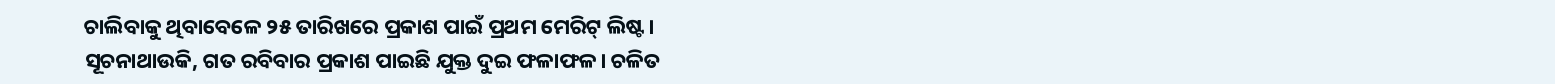ଚାଲିବାକୁ ଥିବାବେଳେ ୨୫ ତାରିଖରେ ପ୍ରକାଶ ପାଇଁ ପ୍ରଥମ ମେରିଟ୍ ଲିଷ୍ଟ।
ସୂଚନାଥାଉକି, ଗତ ରବିବାର ପ୍ରକାଶ ପାଇଛି ଯୁକ୍ତ ଦୁଇ ଫଳାଫଳ। ଚଳିତ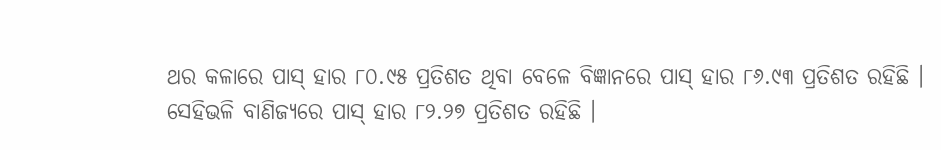ଥର କଳାରେ ପାସ୍ ହାର ୮୦.୯୫ ପ୍ରତିଶତ ଥିବା ବେଳେ ବିଜ୍ଞାନରେ ପାସ୍ ହାର ୮୬.୯୩ ପ୍ରତିଶତ ରହିଛି । ସେହିଭଳି ବାଣିଜ୍ୟରେ ପାସ୍ ହାର ୮୨.୨୭ ପ୍ରତିଶତ ରହିଛି ।